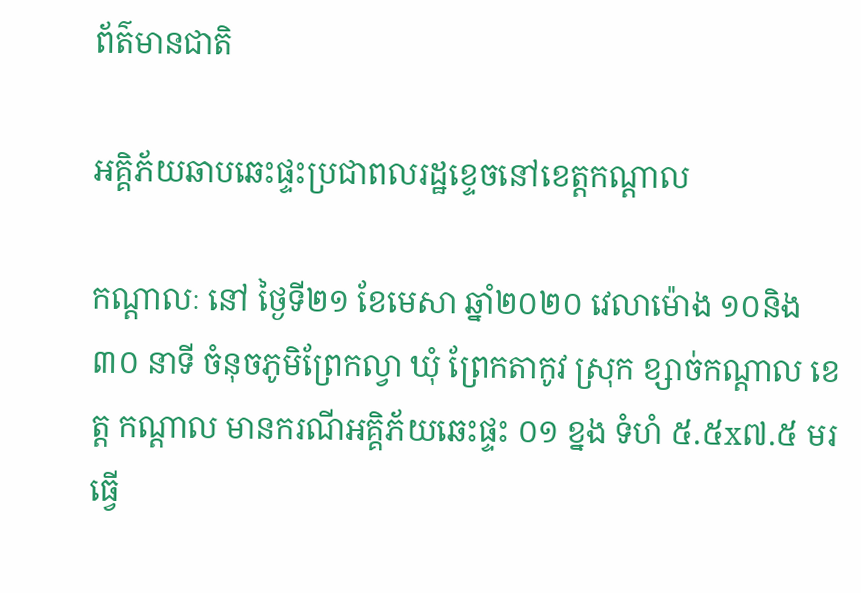ព័ត៌មានជាតិ

អគ្គិភ័យឆាបឆេះផ្ទះប្រជាពលរដ្ឋខ្ទេចនៅខេត្តកណ្តាល

កណ្ដាលៈ នៅ ថ្ងៃទី២១ ខែមេសា ឆ្នាំ២០២០ វេលាម៉ោង ១០និង៣០ នាទី ចំនុចភូមិព្រែកល្វា ឃុំ ព្រែកតាកូវ ស្រុក ខ្សាច់កណ្ដាល ខេត្ត កណ្ដាល មានករណីអគ្គិភ័យឆេះផ្ទះ ០១ ខ្នង ទំហំ ៥.៥x៧.៥ មរ ធ្វើ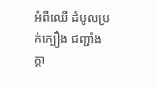អំពីឈើ ដំបូលប្រក់ក្បឿង ជញ្ជាំងក្តា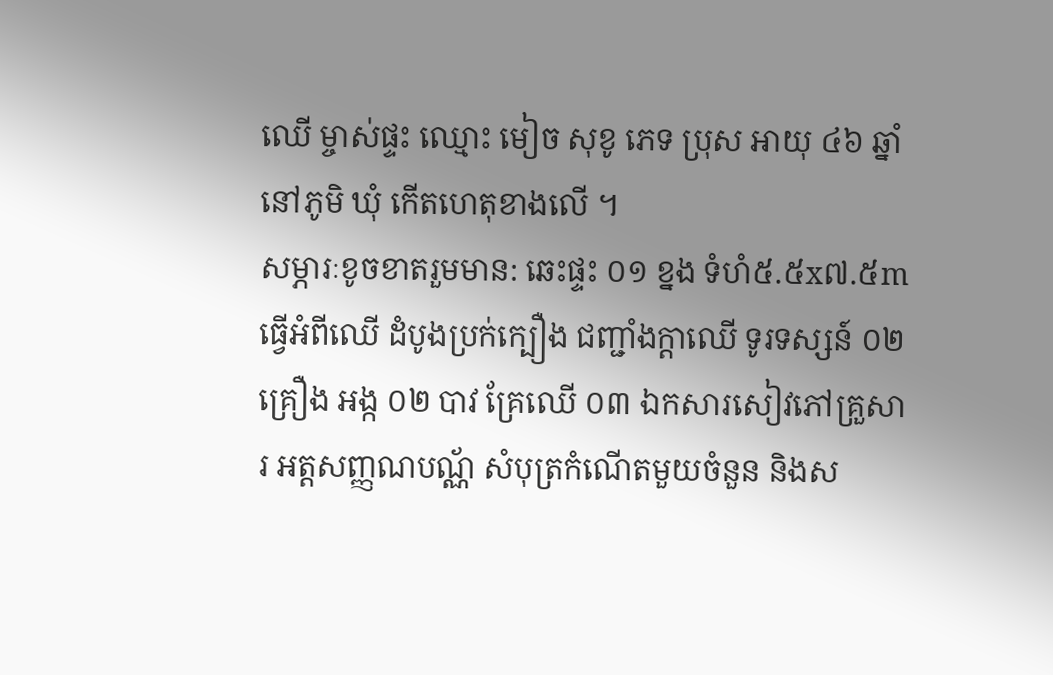ឈើ ម្ចាស់ផ្ទះ ឈ្មោះ មៀច សុខូ ភេទ ប្រុស អាយុ ៤៦ ឆ្នាំ នៅភូមិ ឃុំ កើតហេតុខាងលើ ។
សម្ភារៈខូចខាតរួមមាន: ឆេះផ្ទះ ០១ ខ្នង ទំហំ៥.៥x៧.៥m ធ្វើអំពីឈើ ដំបូងប្រក់ក្បឿង ជញ្ជាំងក្តាឈើ ទូរទស្សន៍ ០២ គ្រឿង អង្ក ០២ បាវ គ្រែឈើ ០៣ ឯកសារសៀវភៅគ្រួសារ អត្តសញ្ញណបណ្ណ័ សំបុត្រកំណើតមួយចំនួន និងស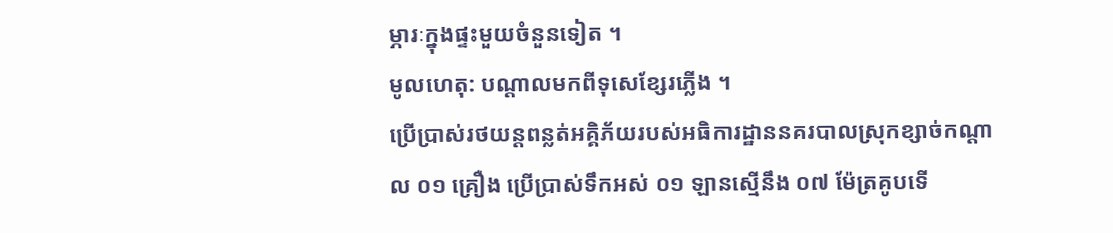ម្ភារៈក្នុងផ្ទះមួយចំនួនទៀត ។
មូលហេតុ: បណ្តាលមកពីទុសេខ្សែរភ្លើង ។
ប្រើប្រាស់រថយន្តពន្លត់អគ្គិភ័យរបស់អធិការដ្ឋាននគរបាលស្រុកខ្សាច់កណ្តាល ០១ គ្រឿង ប្រើប្រាស់ទឹកអស់ ០១ ឡានស្មើនឹង ០៧ ម៉ែត្រគូបទើ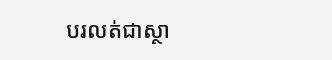បរលត់ជាស្ថា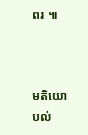ពរ ៕



មតិយោបល់